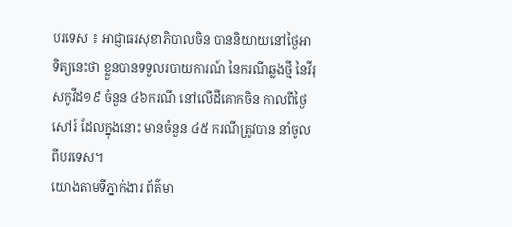បរទេស ៖ អាជ្ញាធរសុខាភិបាលចិន បាននិយាយនៅថ្ងៃអាទិត្យនេះថា ខ្លួនបានទទួលរបាយការណ៍ នៃករណីឆ្លងថ្មី នៃវីរុសកូវីដ១៩ ចំនួន ៤៦ករណី នៅលើដីគោកចិន កាលពីថ្ងៃសៅរ៍ ដែលក្នុងនោះ មានចំនួន ៤៥ ករណីត្រូវបាន នាំចូលពីបរទេស។
យោងតាមទីភ្នាក់ងារ ព័ត៌មា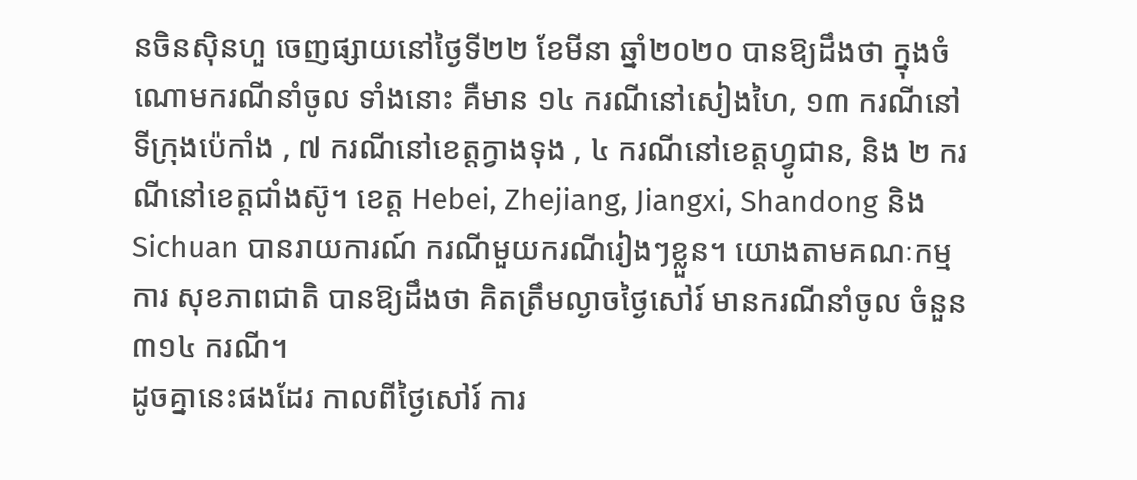នចិនស៊ិនហួ ចេញផ្សាយនៅថ្ងៃទី២២ ខែមីនា ឆ្នាំ២០២០ បានឱ្យដឹងថា ក្នុងចំណោមករណីនាំចូល ទាំងនោះ គឺមាន ១៤ ករណីនៅសៀងហៃ, ១៣ ករណីនៅទីក្រុងប៉េកាំង , ៧ ករណីនៅខេត្តក្វាងទុង , ៤ ករណីនៅខេត្តហ្វូជាន, និង ២ ករណីនៅខេត្តជាំងស៊ូ។ ខេត្ត Hebei, Zhejiang, Jiangxi, Shandong និង Sichuan បានរាយការណ៍ ករណីមួយករណីរៀងៗខ្លួន។ យោងតាមគណៈកម្មការ សុខភាពជាតិ បានឱ្យដឹងថា គិតត្រឹមល្ងាចថ្ងៃសៅរ៍ មានករណីនាំចូល ចំនួន ៣១៤ ករណី។
ដូចគ្នានេះផងដែរ កាលពីថ្ងៃសៅរ៍ ការ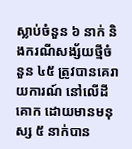ស្លាប់ចំនួន ៦ នាក់ និងករណីសង្ស័យថ្មីចំនួន ៤៥ ត្រូវបានគេរាយការណ៍ នៅលើដីគោក ដោយមានមនុស្ស ៥ នាក់បាន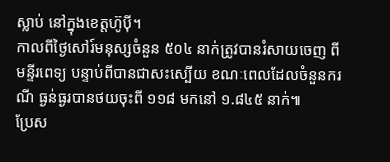ស្លាប់ នៅក្នុងខេត្តហ៊ូប៉ី។
កាលពីថ្ងៃសៅរ៍មនុស្សចំនួន ៥០៤ នាក់ត្រូវបានរំសាយចេញ ពីមន្ទីរពេទ្យ បន្ទាប់ពីបានជាសះស្បើយ ខណៈពេលដែលចំនួនករណី ធ្ងន់ធ្ងរបានថយចុះពី ១១៨ មកនៅ ១.៨៤៥ នាក់៕
ប្រែស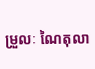ម្រួលៈ ណៃតុលា